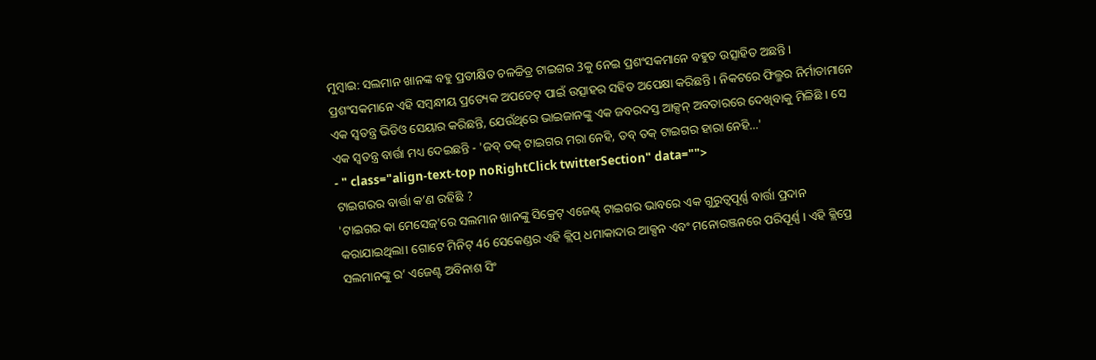ମୁମ୍ବାଇ: ସଲମାନ ଖାନଙ୍କ ବହୁ ପ୍ରତୀକ୍ଷିତ ଚଳଚ୍ଚିତ୍ର ଟାଇଗର 3କୁ ନେଇ ପ୍ରଶଂସକମାନେ ବହୁତ ଉତ୍ସାହିତ ଅଛନ୍ତି । ପ୍ରଶଂସକମାନେ ଏହି ସମ୍ବନ୍ଧୀୟ ପ୍ରତ୍ୟେକ ଅପଡେଟ୍ ପାଇଁ ଉତ୍ସାହର ସହିତ ଅପେକ୍ଷା କରିଛନ୍ତି । ନିକଟରେ ଫିଲ୍ମର ନିର୍ମାତାମାନେ ଏକ ସ୍ୱତନ୍ତ୍ର ଭିଡିଓ ସେୟାର କରିଛନ୍ତି, ଯେଉଁଥିରେ ଭାଇଜାନଙ୍କୁ ଏକ ଜବରଦସ୍ତ ଆକ୍ସନ୍ ଅବତାରରେ ଦେଖିବାକୁ ମିଳିଛି । ସେ ଏକ ସ୍ୱତନ୍ତ୍ର ବାର୍ତ୍ତା ମଧ୍ୟ ଦେଇଛନ୍ତି - 'ଜବ୍ ତକ୍ ଟାଇଗର ମରା ନେହି, ତବ୍ ତକ୍ ଟାଇଗର ହାରା ନେହି...'
- " class="align-text-top noRightClick twitterSection" data="">
ଟାଇଗରର ବାର୍ତ୍ତା କ’ଣ ରହିଛି ?
'ଟାଇଗର କା ମେସେଜ୍'ରେ ସଲମାନ ଖାନଙ୍କୁ ସିକ୍ରେଟ୍ ଏଜେଣ୍ଟ୍ ଟାଇଗର ଭାବରେ ଏକ ଗୁରୁତ୍ୱପୂର୍ଣ୍ଣ ବାର୍ତ୍ତା ପ୍ରଦାନ କରାଯାଇଥିଲା। ଗୋଟେ ମିନିଟ୍ 46 ସେକେଣ୍ଡର ଏହି କ୍ଲିପ୍ ଧମାକାଦାର ଆକ୍ସନ ଏବଂ ମନୋରଞ୍ଜନରେ ପରିପୂର୍ଣ୍ଣ । ଏହି କ୍ଲିପ୍ରେ ସଲମାନଙ୍କୁ ର’ ଏଜେଣ୍ଟ ଅବିନାଶ ସିଂ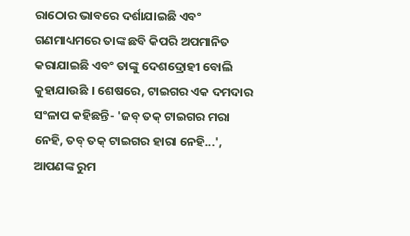ରାଠୋର ଭାବରେ ଦର୍ଶାଯାଇଛି ଏବଂ ଗଣମାଧ୍ୟମରେ ତାଙ୍କ ଛବି କିପରି ଅପମାନିତ କରାଯାଇଛି ଏବଂ ତାଙ୍କୁ ଦେଶଦ୍ରୋହୀ ବୋଲି କୁହାଯାଉଛି । ଶେଷରେ, ଟାଇଗର ଏକ ଦମଦାର ସଂଳାପ କହିଛନ୍ତି- 'ଜବ୍ ତକ୍ ଟାଇଗର ମରା ନେହି, ତବ୍ ତକ୍ ଟାଇଗର ହାରା ନେହି...', ଆପଣଙ୍କ ରୁମ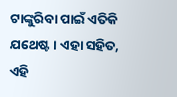ଟାଙ୍କୁରିବା ପାଇଁ ଏତିକି ଯଥେଷ୍ଟ । ଏହା ସହିତ, ଏହି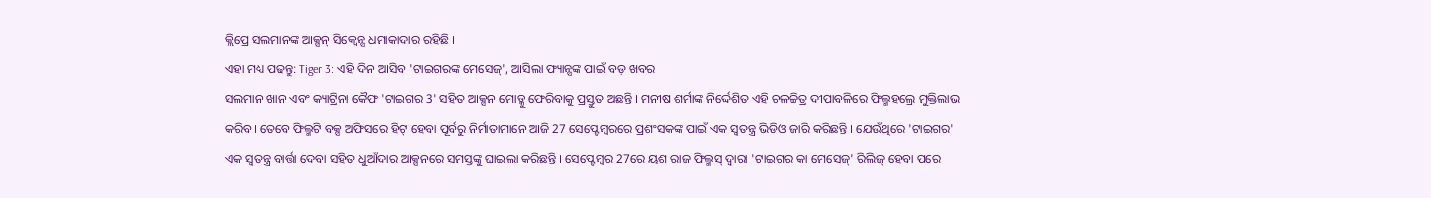କ୍ଲିପ୍ରେ ସଲମାନଙ୍କ ଆକ୍ସନ୍ ସିକ୍ବେନ୍ସ ଧମାକାଦାର ରହିଛି ।
ଏହା ମଧ୍ୟ ପଢନ୍ତୁ: Tiger 3: ଏହି ଦିନ ଆସିବ 'ଟାଇଗରଙ୍କ ମେସେଜ୍', ଆସିଲା ଫ୍ୟାନ୍ସଙ୍କ ପାଇଁ ବଡ଼ ଖବର
ସଲମାନ ଖାନ ଏବଂ କ୍ୟାଟ୍ରିନା କୈଫ 'ଟାଇଗର 3' ସହିତ ଆକ୍ସନ ମୋଡ୍କୁ ଫେରିବାକୁ ପ୍ରସ୍ତୁତ ଅଛନ୍ତି । ମନୀଷ ଶର୍ମାଙ୍କ ନିର୍ଦ୍ଦେଶିତ ଏହି ଚଳଚ୍ଚିତ୍ର ଦୀପାବଳିରେ ଫିଲ୍ମହଲ୍ରେ ମୁକ୍ତିଲାଭ କରିବ। ତେବେ ଫିଲ୍ମଟି ବକ୍ସ ଅଫିସରେ ହିଟ୍ ହେବା ପୂର୍ବରୁ ନିର୍ମାତାମାନେ ଆଜି 27 ସେପ୍ଟେମ୍ବରରେ ପ୍ରଶଂସକଙ୍କ ପାଇଁ ଏକ ସ୍ୱତନ୍ତ୍ର ଭିଡିଓ ଜାରି କରିଛନ୍ତି । ଯେଉଁଥିରେ 'ଟାଇଗର' ଏକ ସ୍ୱତନ୍ତ୍ର ବାର୍ତ୍ତା ଦେବା ସହିତ ଧୁଆଁଦାର ଆକ୍ସନରେ ସମସ୍ତଙ୍କୁ ଘାଇଲା କରିଛନ୍ତି । ସେପ୍ଟେମ୍ବର 27ରେ ୟଶ ରାଜ ଫିଲ୍ମସ୍ ଦ୍ୱାରା 'ଟାଇଗର କା ମେସେଜ୍' ରିଲିଜ୍ ହେବା ପରେ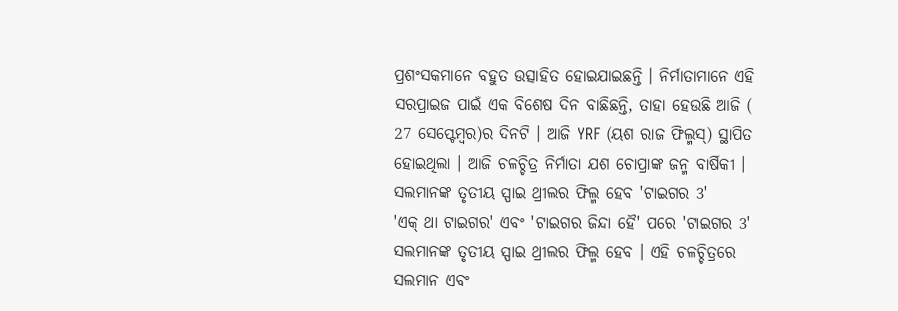ପ୍ରଶଂସକମାନେ ବହୁତ ଉତ୍ସାହିତ ହୋଇଯାଇଛନ୍ତି । ନିର୍ମାତାମାନେ ଏହି ସରପ୍ରାଇଜ ପାଇଁ ଏକ ବିଶେଷ ଦିନ ବାଛିଛନ୍ତି, ତାହା ହେଉଛି ଆଜି ( 27 ସେପ୍ଟେମ୍ବର)ର ଦିନଟି । ଆଜି YRF (ୟଶ ରାଜ ଫିଲ୍ମସ୍) ସ୍ଥାପିତ ହୋଇଥିଲା । ଆଜି ଚଳଚ୍ଚିତ୍ର ନିର୍ମାତା ଯଶ ଚୋପ୍ରାଙ୍କ ଜନ୍ମ ବାର୍ଷିକୀ ।
ସଲମାନଙ୍କ ତୃତୀୟ ସ୍ପାଇ ଥ୍ରୀଲର ଫିଲ୍ମ ହେବ 'ଟାଇଗର 3'
'ଏକ୍ ଥା ଟାଇଗର' ଏବଂ 'ଟାଇଗର ଜିନ୍ଦା ହୈ' ପରେ 'ଟାଇଗର 3' ସଲମାନଙ୍କ ତୃତୀୟ ସ୍ପାଇ ଥ୍ରୀଲର ଫିଲ୍ମ ହେବ । ଏହି ଚଳଚ୍ଚିତ୍ରରେ ସଲମାନ ଏବଂ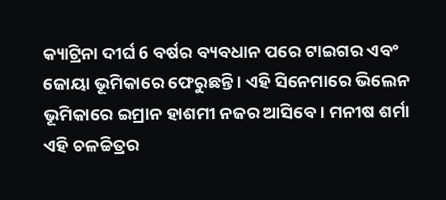କ୍ୟାଟ୍ରିନା ଦୀର୍ଘ 6 ବର୍ଷର ବ୍ୟବଧାନ ପରେ ଟାଇଗର ଏବଂ ଜୋୟା ଭୂମିକାରେ ଫେରୁଛନ୍ତି । ଏହି ସିନେମାରେ ଭିଲେନ ଭୂମିକାରେ ଇମ୍ରାନ ହାଶମୀ ନଜର ଆସିବେ । ମନୀଷ ଶର୍ମା ଏହି ଚଳଚ୍ଚିତ୍ରର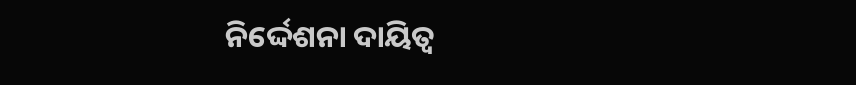ନିର୍ଦ୍ଦେଶନା ଦାୟିତ୍ବ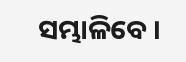ସମ୍ଭାଳିବେ ।